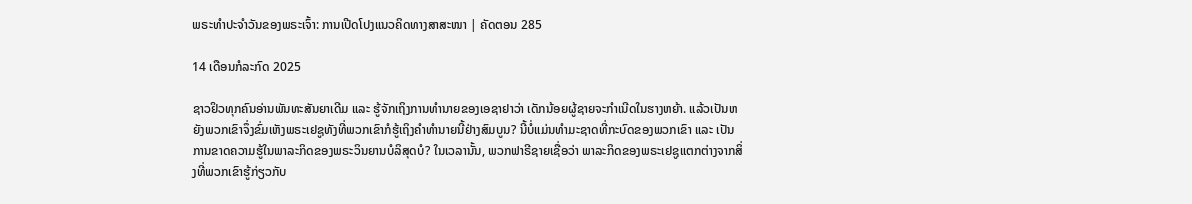ພຣະທຳປະຈຳວັນຂອງພຣະເຈົ້າ: ການເປີດໂປງແນວຄິດທາງສາສະໜາ | ຄັດຕອນ 285

14 ເດືອນກໍລະກົດ 2025

ຊາວຢິວທຸກຄົນອ່ານພັນທະສັນຍາເດີມ ແລະ ຮູ້ຈັກເຖິງການທຳນາຍຂອງເອຊາຢາວ່າ ເດັກນ້ອຍຜູ້ຊາຍຈະກຳເນີດໃນຮາງຫຍ້າ. ແລ້ວເປັນຫຍັງພວກເຂົາຈຶ່ງຂົ່ມເຫັງພຣະເຢຊູທັງທີ່ພວກເຂົາກໍຮູ້ເຖິງຄຳທຳນາຍນີ້ຢ່າງສົມບູນ? ນີ້ບໍ່ແມ່ນທຳມະຊາດທີ່ກະບົດຂອງພວກເຂົາ ແລະ ເປັນການຂາດຄວາມຮູ້ໃນພາລະກິດຂອງພຣະວິນຍານບໍລິສຸດບໍ? ໃນເວລານັ້ນ, ພວກຟາຣີຊາຍເຊື່ອວ່າ ພາລະກິດຂອງພຣະເຢຊູແຕກຕ່າງຈາກສິ່ງທີ່ພວກເຂົາຮູ້ກ່ຽວກັບ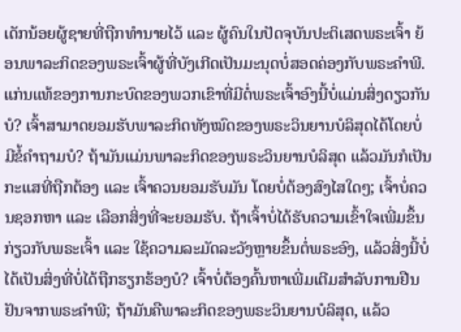ເດັກນ້ອຍຜູ້ຊາຍທີ່ຖືກທຳນາຍໄວ້ ແລະ ຜູ້ຄົນໃນປັດຈຸບັນປະຕິເສດພຣະເຈົ້າ ຍ້ອນພາລະກິດຂອງພຣະເຈົ້າຜູ້ທີ່ບັງເກີດເປັນມະນຸດບໍ່ສອດຄ່ອງກັບພຣະຄຳພີ. ແກ່ນແທ້ຂອງການກະບົດຂອງພວກເຂົາທີ່ມີຕໍ່ພຣະເຈົ້າອົງນີ້ບໍ່ແມ່ນສິ່ງດຽວກັນບໍ? ເຈົ້າສາມາດຍອມຮັບພາລະກິດທັງໝົດຂອງພຣະວິນຍານບໍລິສຸດໄດ້ໂດຍບໍ່ມີຂໍ້ຄຳຖາມບໍ? ຖ້າມັນແມ່ນພາລະກິດຂອງພຣະວິນຍານບໍລິສຸດ ແລ້ວມັນກໍເປັນກະແສທີ່ຖືກຕ້ອງ ແລະ ເຈົ້າຄວນຍອມຮັບມັນ ໂດຍບໍ່ຕ້ອງສົງໄສໃດໆ; ເຈົ້າບໍ່ຄວນຊອກຫາ ແລະ ເລືອກສິ່ງທີ່ຈະຍອມຮັບ. ຖ້າເຈົ້າບໍ່ໄດ້ຮັບຄວາມເຂົ້າໃຈເພີ່ມຂຶ້ນກ່ຽວກັບພຣະເຈົ້າ ແລະ ໃຊ້ຄວາມລະມັດລະວັງຫຼາຍຂຶ້ນຕໍ່ພຣະອົງ, ແລ້ວສິ່ງນີ້ບໍ່ໄດ້ເປັນສິ່ງທີ່ບໍ່ໄດ້ຖືກຮຽກຮ້ອງບໍ? ເຈົ້າບໍ່ຕ້ອງຄົ້ນຫາເພີ່ມເຕີມສຳລັບການຢືນຢັນຈາກພຣະຄຳພີ; ຖ້າມັນຄືພາລະກິດຂອງພຣະວິນຍານບໍລິສຸດ, ແລ້ວ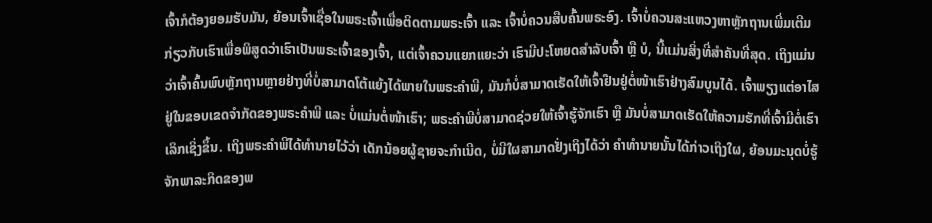ເຈົ້າກໍຕ້ອງຍອມຮັບມັນ, ຍ້ອນເຈົ້າເຊື່ອໃນພຣະເຈົ້າເພື່ອຕິດຕາມພຣະເຈົ້າ ແລະ ເຈົ້າບໍ່ຄວນສືບຄົ້ນພຣະອົງ. ເຈົ້າບໍ່ຄວນສະແຫວງຫາຫຼັກຖານເພີ່ມເຕີມກ່ຽວກັບເຮົາເພື່ອພິສູດວ່າເຮົາເປັນພຣະເຈົ້າຂອງເຈົ້າ, ແຕ່ເຈົ້າຄວນແຍກແຍະວ່າ ເຮົາມີປະໂຫຍດສຳລັບເຈົ້າ ຫຼື ບໍ, ນີ້ແມ່ນສິ່ງທີ່ສຳຄັນທີ່ສຸດ. ເຖິງແມ່ນວ່າເຈົ້າຄົ້ນພົບຫຼັກຖານຫຼາຍຢ່າງທີ່ບໍ່ສາມາດໂຕ້ແຍ້ງໄດ້ພາຍໃນພຣະຄໍາພີ, ມັນກໍບໍ່ສາມາດເຮັດໃຫ້ເຈົ້າຢືນຢູ່ຕໍ່ໜ້າເຮົາຢ່າງສົມບູນໄດ້. ເຈົ້າພຽງແຕ່ອາໄສຢູ່ໃນຂອບເຂດຈຳກັດຂອງພຣະຄຳພີ ແລະ ບໍ່ແມ່ນຕໍ່ໜ້າເຮົາ; ພຣະຄຳພີບໍ່ສາມາດຊ່ວຍໃຫ້ເຈົ້າຮູ້ຈັກເຮົາ ຫຼື ມັນບໍ່ສາມາດເຮັດໃຫ້ຄວາມຮັກທີ່ເຈົ້າມີຕໍ່ເຮົາເລິກເຊິ່ງຂຶ້ນ. ເຖິງພຣະຄຳພີໄດ້ທຳນາຍໄວ້ວ່າ ເດັກນ້ອຍຜູ້ຊາຍຈະກຳເນີດ, ບໍ່ມີໃຜສາມາດຢັ່ງເຖິງໄດ້ວ່າ ຄຳທຳນາຍນັ້ນໄດ້ກ່າວເຖິງໃຜ, ຍ້ອນມະນຸດບໍ່ຮູ້ຈັກພາລະກິດຂອງພ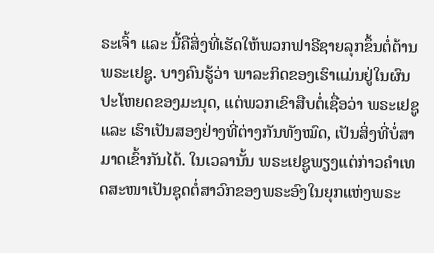ຣະເຈົ້າ ແລະ ນີ້ຄືສິ່ງທີ່ເຮັດໃຫ້ພວກຟາຣີຊາຍລຸກຂຶ້ນຕໍ່ຕ້ານພຣະເຢຊູ. ບາງຄົນຮູ້ວ່າ ພາລະກິດຂອງເຮົາແມ່ນຢູ່ໃນຜົນປະໂຫຍດຂອງມະນຸດ, ແຕ່ພວກເຂົາສືບຕໍ່ເຊື່ອວ່າ ພຣະເຢຊູ ແລະ ເຮົາເປັນສອງຢ່າງທີ່ຕ່າງກັນທັງໝົດ, ເປັນສິ່ງທີ່ບໍ່ສາມາດເຂົ້າກັນໄດ້. ໃນເວລານັ້ນ ພຣະເຢຊູພຽງແຕ່ກ່າວຄຳເທດສະໜາເປັນຊຸດຕໍ່ສາວົກຂອງພຣະອົງໃນຍຸກແຫ່ງພຣະ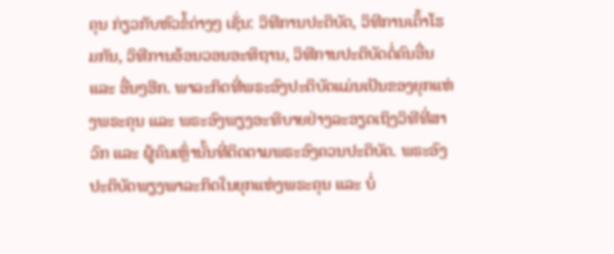ຄຸນ ກ່ຽວກັບຫົວຂໍ້ຕ່າງໆ ເຊັ່ນ: ວິທີການປະຕິບັດ, ວິທີການເຕົ້າໂຮມກັນ, ວິທີການອ້ອນວອນອະທິຖານ, ວິທີການປະຕິບັດຕໍ່ຄົນອື່ນ ແລະ ອື່ນໆອີກ. ພາລະກິດທີ່ພຣະອົງປະຕິບັດແມ່ນເປັນຂອງຍຸກແຫ່ງພຣະຄຸນ ແລະ ພຣະອົງພຽງອະທິບາຍຢ່າງລະອຽດເຖິງວິທີທີ່ສາວົກ ແລະ ຜູ້ຄົນເຫຼົ່ານັ້ນທີ່ຕິດຕາມພຣະອົງຄວນປະຕິບັດ. ພຣະອົງປະຕິບັດພຽງພາລະກິດໃນຍຸກແຫ່ງພຣະຄຸນ ແລະ ບໍ່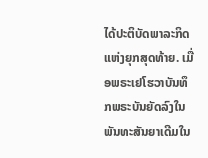ໄດ້ປະຕິບັດພາລະກິດແຫ່ງຍຸກສຸດທ້າຍ. ເມື່ອພຣະເຢໂຮວາບັນທຶກພຣະບັນຍັດລົງໃນພັນທະສັນຍາເດີມໃນ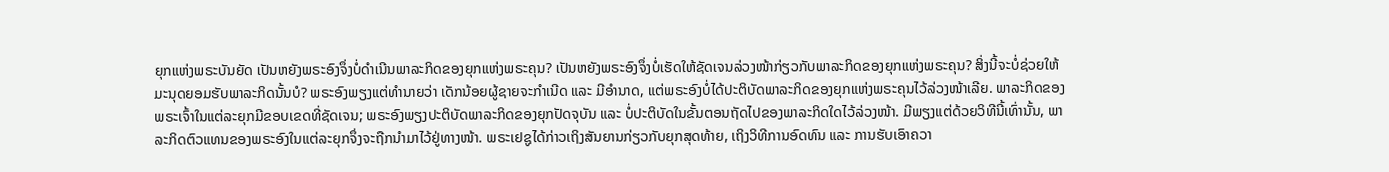ຍຸກແຫ່ງພຣະບັນຍັດ ເປັນຫຍັງພຣະອົງຈຶ່ງບໍ່ດຳເນີນພາລະກິດຂອງຍຸກແຫ່ງພຣະຄຸນ? ເປັນຫຍັງພຣະອົງຈຶ່ງບໍ່ເຮັດໃຫ້ຊັດເຈນລ່ວງໜ້າກ່ຽວກັບພາລະກິດຂອງຍຸກແຫ່ງພຣະຄຸນ? ສິ່ງນີ້ຈະບໍ່ຊ່ວຍໃຫ້ມະນຸດຍອມຮັບພາລະກິດນັ້ນບໍ? ພຣະອົງພຽງແຕ່ທຳນາຍວ່າ ເດັກນ້ອຍຜູ້ຊາຍຈະກຳເນີດ ແລະ ມີອຳນາດ, ແຕ່ພຣະອົງບໍ່ໄດ້ປະຕິບັດພາລະກິດຂອງຍຸກແຫ່ງພຣະຄຸນໄວ້ລ່ວງໜ້າເລີຍ. ພາລະກິດຂອງພຣະເຈົ້າໃນແຕ່ລະຍຸກມີຂອບເຂດທີ່ຊັດເຈນ; ພຣະອົງພຽງປະຕິບັດພາລະກິດຂອງຍຸກປັດຈຸບັນ ແລະ ບໍ່ປະຕິບັດໃນຂັ້ນຕອນຖັດໄປຂອງພາລະກິດໃດໄວ້ລ່ວງໜ້າ. ມີພຽງແຕ່ດ້ວຍວິທີນີ້ເທົ່ານັ້ນ, ພາລະກິດຕົວແທນຂອງພຣະອົງໃນແຕ່ລະຍຸກຈຶ່ງຈະຖືກນໍາມາໄວ້ຢູ່ທາງໜ້າ. ພຣະເຢຊູໄດ້ກ່າວເຖິງສັນຍານກ່ຽວກັບຍຸກສຸດທ້າຍ, ເຖິງວິທີການອົດທົນ ແລະ ການຮັບເອົາຄວາ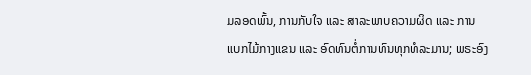ມລອດພົ້ນ, ການກັບໃຈ ແລະ ສາລະພາບຄວາມຜິດ ແລະ ການແບກໄມ້ກາງແຂນ ແລະ ອົດທົນຕໍ່ການທົນທຸກທໍລະມານ; ພຣະອົງ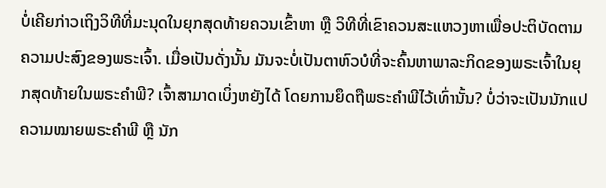ບໍ່ເຄີຍກ່າວເຖິງວິທີທີ່ມະນຸດໃນຍຸກສຸດທ້າຍຄວນເຂົ້າຫາ ຫຼື ວິທີທີ່ເຂົາຄວນສະແຫວງຫາເພື່ອປະຕິບັດຕາມຄວາມປະສົງຂອງພຣະເຈົ້າ. ເມື່ອເປັນດັ່ງນັ້ນ ມັນຈະບໍ່ເປັນຕາຫົວບໍທີ່ຈະຄົ້ນຫາພາລະກິດຂອງພຣະເຈົ້າໃນຍຸກສຸດທ້າຍໃນພຣະຄຳພີ? ເຈົ້າສາມາດເບິ່ງຫຍັງໄດ້ ໂດຍການຍຶດຖືພຣະຄຳພີໄວ້ເທົ່ານັ້ນ? ບໍ່ວ່າຈະເປັນນັກແປຄວາມໝາຍພຣະຄຳພີ ຫຼື ນັກ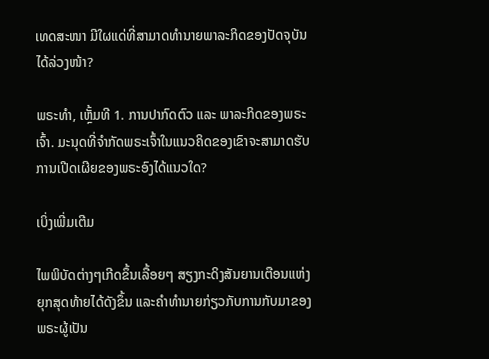ເທດສະໜາ ມີໃຜແດ່ທີ່ສາມາດທໍານາຍພາລະກິດຂອງປັດຈຸບັນໄດ້ລ່ວງໜ້າ?

ພຣະທຳ, ເຫຼັ້ມທີ 1. ການປາກົດຕົວ ແລະ ພາລະກິດຂອງພຣະເຈົ້າ. ມະນຸດທີ່ຈໍາກັດພຣະເຈົ້າໃນແນວຄິດຂອງເຂົາຈະສາມາດຮັບການເປີດເຜີຍຂອງພຣະອົງໄດ້ແນວໃດ?

ເບິ່ງເພີ່ມເຕີມ

ໄພພິບັດຕ່າງໆເກີດຂຶ້ນເລື້ອຍໆ ສຽງກະດິງສັນຍານເຕືອນແຫ່ງຍຸກສຸດທ້າຍໄດ້ດັງຂຶ້ນ ແລະຄໍາທໍານາຍກ່ຽວກັບການກັບມາຂອງພຣະຜູ້ເປັນ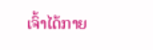ເຈົ້າໄດ້ກາຍ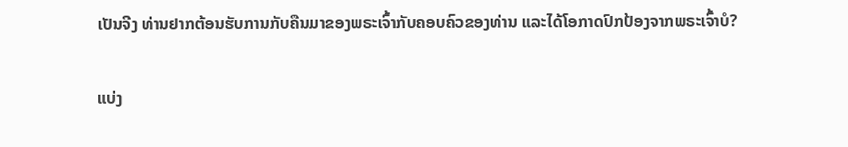ເປັນຈີງ ທ່ານຢາກຕ້ອນຮັບການກັບຄືນມາຂອງພຣະເຈົ້າກັບຄອບຄົວຂອງທ່ານ ແລະໄດ້ໂອກາດປົກປ້ອງຈາກພຣະເຈົ້າບໍ?

ແບ່ງ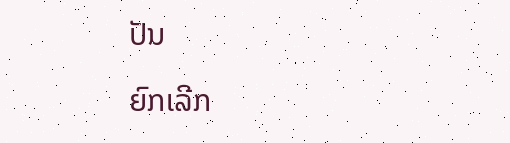ປັນ

ຍົກເລີກ